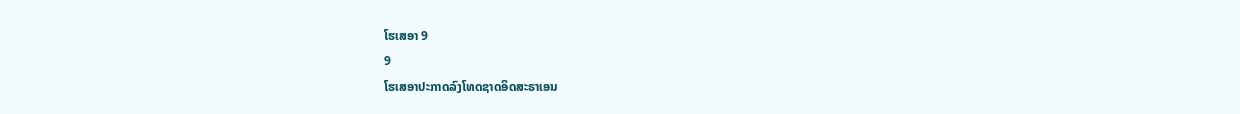ໂຮເສອາ 9
9
ໂຮເສອາປະກາດລົງໂທດຊາດອິດສະຣາເອນ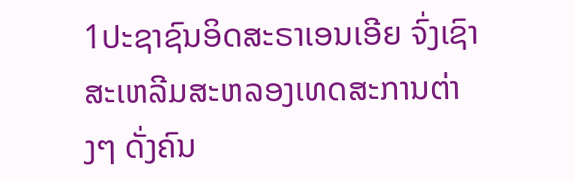1ປະຊາຊົນອິດສະຣາເອນເອີຍ ຈົ່ງເຊົາສະເຫລີມສະຫລອງເທດສະການຕ່າງໆ ດັ່ງຄົນ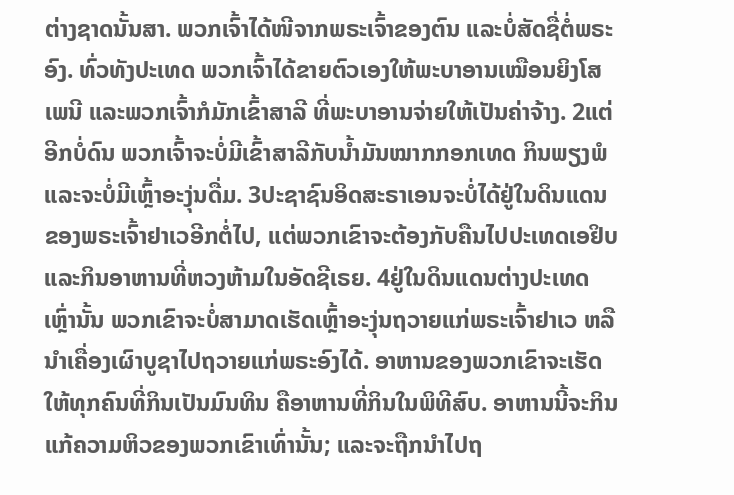ຕ່າງຊາດນັ້ນສາ. ພວກເຈົ້າໄດ້ໜີຈາກພຣະເຈົ້າຂອງຕົນ ແລະບໍ່ສັດຊື່ຕໍ່ພຣະອົງ. ທົ່ວທັງປະເທດ ພວກເຈົ້າໄດ້ຂາຍຕົວເອງໃຫ້ພະບາອານເໝືອນຍິງໂສເພນີ ແລະພວກເຈົ້າກໍມັກເຂົ້າສາລີ ທີ່ພະບາອານຈ່າຍໃຫ້ເປັນຄ່າຈ້າງ. 2ແຕ່ອີກບໍ່ດົນ ພວກເຈົ້າຈະບໍ່ມີເຂົ້າສາລີກັບນໍ້າມັນໝາກກອກເທດ ກິນພຽງພໍແລະຈະບໍ່ມີເຫຼົ້າອະງຸ່ນດື່ມ. 3ປະຊາຊົນອິດສະຣາເອນຈະບໍ່ໄດ້ຢູ່ໃນດິນແດນຂອງພຣະເຈົ້າຢາເວອີກຕໍ່ໄປ, ແຕ່ພວກເຂົາຈະຕ້ອງກັບຄືນໄປປະເທດເອຢິບ ແລະກິນອາຫານທີ່ຫວງຫ້າມໃນອັດຊີເຣຍ. 4ຢູ່ໃນດິນແດນຕ່າງປະເທດເຫຼົ່ານັ້ນ ພວກເຂົາຈະບໍ່ສາມາດເຮັດເຫຼົ້າອະງຸ່ນຖວາຍແກ່ພຣະເຈົ້າຢາເວ ຫລືນຳເຄື່ອງເຜົາບູຊາໄປຖວາຍແກ່ພຣະອົງໄດ້. ອາຫານຂອງພວກເຂົາຈະເຮັດໃຫ້ທຸກຄົນທີ່ກິນເປັນມົນທິນ ຄືອາຫານທີ່ກິນໃນພິທີສົບ. ອາຫານນີ້ຈະກິນແກ້ຄວາມຫິວຂອງພວກເຂົາເທົ່ານັ້ນ; ແລະຈະຖືກນຳໄປຖ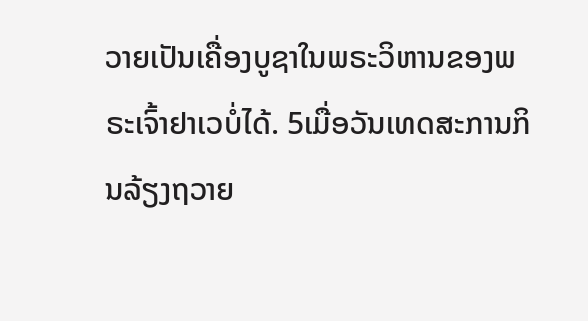ວາຍເປັນເຄື່ອງບູຊາໃນພຣະວິຫານຂອງພຣະເຈົ້າຢາເວບໍ່ໄດ້. 5ເມື່ອວັນເທດສະການກິນລ້ຽງຖວາຍ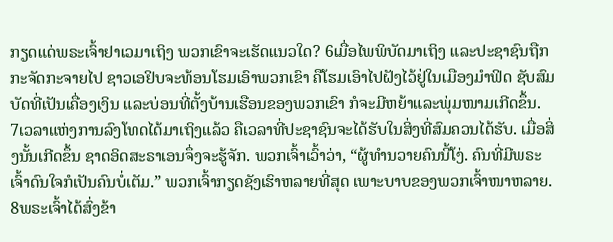ກຽດແດ່ພຣະເຈົ້າຢາເວມາເຖິງ ພວກເຂົາຈະເຮັດແນວໃດ? 6ເມື່ອໄພພິບັດມາເຖິງ ແລະປະຊາຊົນຖືກກະຈັດກະຈາຍໄປ ຊາວເອຢິບຈະທ້ອນໂຮມເອົາພວກເຂົາ ຄືໂຮມເອົາໄປຝັງໄວ້ຢູ່ໃນເມືອງມຳຟິດ ຊັບສົມບັດທີ່ເປັນເຄື່ອງເງິນ ແລະບ່ອນທີ່ຕັ້ງບ້ານເຮືອນຂອງພວກເຂົາ ກໍຈະມີຫຍ້າແລະພຸ່ມໜາມເກີດຂຶ້ນ.
7ເວລາແຫ່ງການລົງໂທດໄດ້ມາເຖິງແລ້ວ ຄືເວລາທີ່ປະຊາຊົນຈະໄດ້ຮັບໃນສິ່ງທີ່ສົມຄວນໄດ້ຮັບ. ເມື່ອສິ່ງນັ້ນເກີດຂຶ້ນ ຊາດອິດສະຣາເອນຈຶ່ງຈະຮູ້ຈັກ. ພວກເຈົ້າເວົ້າວ່າ, “ຜູ້ທຳນວາຍຄົນນີ້ໂງ່. ຄົນທີ່ມີພຣະເຈົ້າດົນໃຈກໍເປັນຄົນບໍ່ເຕັມ.” ພວກເຈົ້າກຽດຊັງເຮົາຫລາຍທີ່ສຸດ ເພາະບາບຂອງພວກເຈົ້າໜາຫລາຍ. 8ພຣະເຈົ້າໄດ້ສົ່ງຂ້າ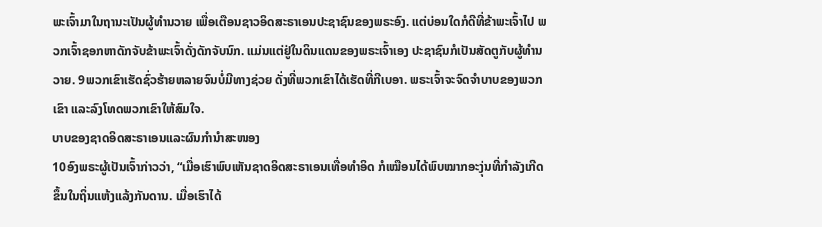ພະເຈົ້າມາໃນຖານະເປັນຜູ້ທຳນວາຍ ເພື່ອເຕືອນຊາວອິດສະຣາເອນປະຊາຊົນຂອງພຣະອົງ. ແຕ່ບ່ອນໃດກໍດີທີ່ຂ້າພະເຈົ້າໄປ ພວກເຈົ້າຊອກຫາດັກຈັບຂ້າພະເຈົ້າດັ່ງດັກຈັບນົກ. ແມ່ນແຕ່ຢູ່ໃນດິນແດນຂອງພຣະເຈົ້າເອງ ປະຊາຊົນກໍເປັນສັດຕູກັບຜູ້ທຳນວາຍ. 9ພວກເຂົາເຮັດຊົ່ວຮ້າຍຫລາຍຈົນບໍ່ມີທາງຊ່ວຍ ດັ່ງທີ່ພວກເຂົາໄດ້ເຮັດທີ່ກີເບອາ. ພຣະເຈົ້າຈະຈົດຈຳບາບຂອງພວກເຂົາ ແລະລົງໂທດພວກເຂົາໃຫ້ສົມໃຈ.
ບາບຂອງຊາດອິດສະຣາເອນແລະຜົນກຳນຳສະໜອງ
10ອົງພຣະຜູ້ເປັນເຈົ້າກ່າວວ່າ, “ເມື່ອເຮົາພົບເຫັນຊາດອິດສະຣາເອນເທື່ອທຳອິດ ກໍເໝືອນໄດ້ພົບໝາກອະງຸ່ນທີ່ກຳລັງເກີດຂຶ້ນໃນຖິ່ນແຫ້ງແລ້ງກັນດານ. ເມື່ອເຮົາໄດ້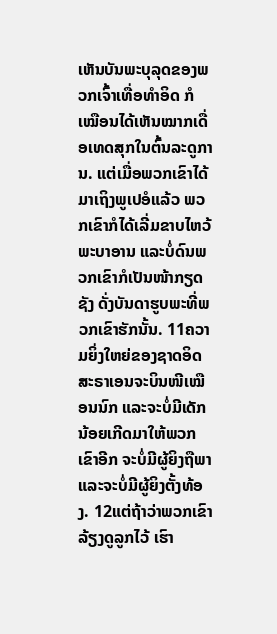ເຫັນບັນພະບຸລຸດຂອງພວກເຈົ້າເທື່ອທຳອິດ ກໍເໝືອນໄດ້ເຫັນໝາກເດື່ອເທດສຸກໃນຕົ້ນລະດູການ. ແຕ່ເມື່ອພວກເຂົາໄດ້ມາເຖິງພູເປອໍແລ້ວ ພວກເຂົາກໍໄດ້ເລີ່ມຂາບໄຫວ້ພະບາອານ ແລະບໍ່ດົນພວກເຂົາກໍເປັນໜ້າກຽດຊັງ ດັ່ງບັນດາຮູບພະທີ່ພວກເຂົາຮັກນັ້ນ. 11ຄວາມຍິ່ງໃຫຍ່ຂອງຊາດອິດສະຣາເອນຈະບິນໜີເໝືອນນົກ ແລະຈະບໍ່ມີເດັກນ້ອຍເກີດມາໃຫ້ພວກເຂົາອີກ ຈະບໍ່ມີຜູ້ຍິງຖືພາແລະຈະບໍ່ມີຜູ້ຍິງຕັ້ງທ້ອງ. 12ແຕ່ຖ້າວ່າພວກເຂົາລ້ຽງດູລູກໄວ້ ເຮົາ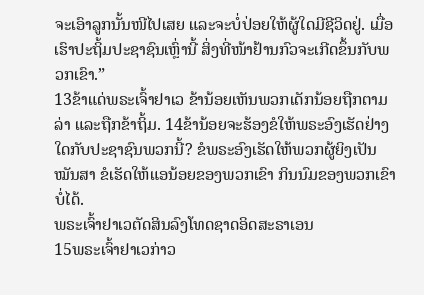ຈະເອົາລູກນັ້ນໜີໄປເສຍ ແລະຈະບໍ່ປ່ອຍໃຫ້ຜູ້ໃດມີຊີວິດຢູ່. ເມື່ອເຮົາປະຖິ້ມປະຊາຊົນເຫຼົ່ານີ້ ສິ່ງທີ່ໜ້າຢ້ານກົວຈະເກີດຂຶ້ນກັບພວກເຂົາ.”
13ຂ້າແດ່ພຣະເຈົ້າຢາເວ ຂ້ານ້ອຍເຫັນພວກເດັກນ້ອຍຖືກຕາມລ່າ ແລະຖືກຂ້າຖິ້ມ. 14ຂ້ານ້ອຍຈະຮ້ອງຂໍໃຫ້ພຣະອົງເຮັດຢ່າງໃດກັບປະຊາຊົນພວກນີ້? ຂໍພຣະອົງເຮັດໃຫ້ພວກຜູ້ຍິງເປັນໝັນສາ ຂໍເຮັດໃຫ້ແອນ້ອຍຂອງພວກເຂົາ ກິນນົມຂອງພວກເຂົາບໍ່ໄດ້.
ພຣະເຈົ້າຢາເວຕັດສິນລົງໂທດຊາດອິດສະຣາເອນ
15ພຣະເຈົ້າຢາເວກ່າວ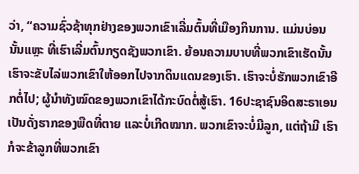ວ່າ, “ຄວາມຊົ່ວຊ້າທຸກຢ່າງຂອງພວກເຂົາເລີ່ມຕົ້ນທີ່ເມືອງກິນການ. ແມ່ນບ່ອນນັ້ນແຫຼະ ທີ່ເຮົາເລີ່ມຕົ້ນກຽດຊັງພວກເຂົາ. ຍ້ອນຄວາມບາບທີ່ພວກເຂົາເຮັດນັ້ນ ເຮົາຈະຂັບໄລ່ພວກເຂົາໃຫ້ອອກໄປຈາກດິນແດນຂອງເຮົາ. ເຮົາຈະບໍ່ຮັກພວກເຂົາອີກຕໍ່ໄປ; ຜູ້ນຳທັງໝົດຂອງພວກເຂົາໄດ້ກະບົດຕໍ່ສູ້ເຮົາ. 16ປະຊາຊົນອິດສະຣາເອນເປັນດັ່ງຮາກຂອງພືດທີ່ຕາຍ ແລະບໍ່ເກີດໝາກ. ພວກເຂົາຈະບໍ່ມີລູກ, ແຕ່ຖ້າມີ ເຮົາກໍຈະຂ້າລູກທີ່ພວກເຂົາ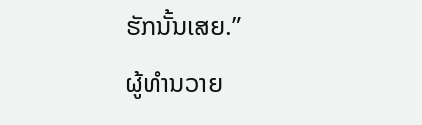ຮັກນັ້ນເສຍ.”
ຜູ້ທຳນວາຍ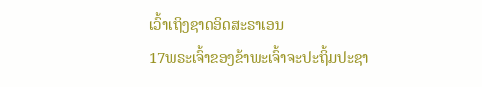ເວົ້າເຖິງຊາດອິດສະຣາເອນ
17ພຣະເຈົ້າຂອງຂ້າພະເຈົ້າຈະປະຖິ້ມປະຊາ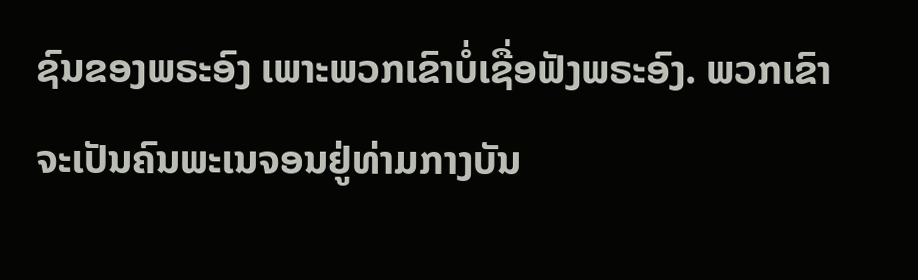ຊົນຂອງພຣະອົງ ເພາະພວກເຂົາບໍ່ເຊື່ອຟັງພຣະອົງ. ພວກເຂົາຈະເປັນຄົນພະເນຈອນຢູ່ທ່າມກາງບັນ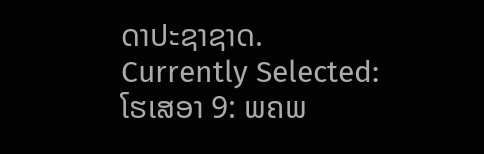ດາປະຊາຊາດ.
Currently Selected:
ໂຮເສອາ 9: ພຄພ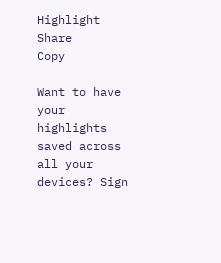Highlight
Share
Copy

Want to have your highlights saved across all your devices? Sign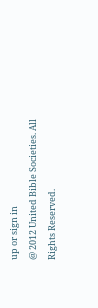up or sign in
@ 2012 United Bible Societies. All Rights Reserved.